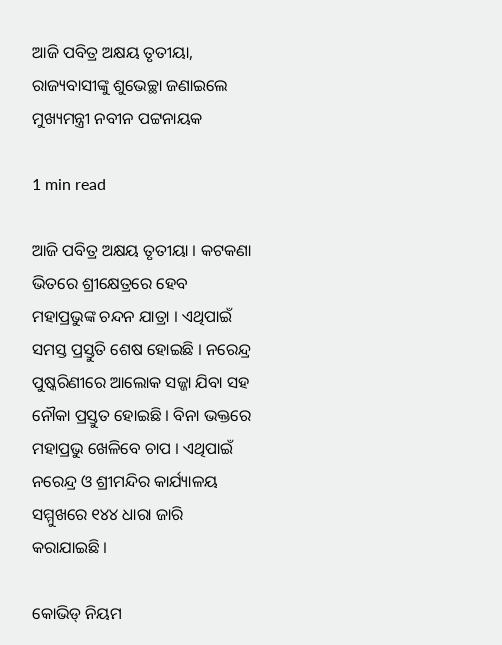ଆଜି ପବିତ୍ର ଅକ୍ଷୟ ତୃତୀୟା, ରାଜ୍ୟବାସୀଙ୍କୁ ଶୁଭେଚ୍ଛା ଜଣାଇଲେ ମୁଖ୍ୟମନ୍ତ୍ରୀ ନବୀନ ପଟ୍ଟନାୟକ

1 min read

ଆଜି ପବିତ୍ର ଅକ୍ଷୟ ତୃତୀୟା । କଟକଣା ଭିତରେ ଶ୍ରୀକ୍ଷେତ୍ରରେ ହେବ ମହାପ୍ରଭୁଙ୍କ ଚନ୍ଦନ ଯାତ୍ରା । ଏଥିପାଇଁ ସମସ୍ତ ପ୍ରସ୍ତୁତି ଶେଷ ହୋଇଛି । ନରେନ୍ଦ୍ର ପୁଷ୍କରିଣୀରେ ଆଲୋକ ସଜ୍ଜା ଯିବା ସହ ନୌକା ପ୍ରସ୍ତୁତ ହୋଇଛି । ବିନା ଭକ୍ତରେ ମହାପ୍ରଭୁ ଖେଳିବେ ଚାପ । ଏଥିପାଇଁ ନରେନ୍ଦ୍ର ଓ ଶ୍ରୀମନ୍ଦିର କାର୍ଯ୍ୟାଳୟ ସମ୍ମୁଖରେ ୧୪୪ ଧାରା ଜାରି କରାଯାଇଛି ।

କୋଭିଡ୍ ନିୟମ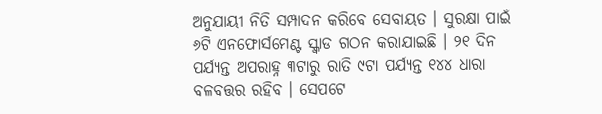ଅନୁଯାୟୀ ନିତି ସମ୍ପାଦନ କରିବେ ସେବାୟତ । ସୁରକ୍ଷା ପାଇଁ ୬ଟି ଏନଫୋର୍ସମେଣ୍ଟ ସ୍କ୍ୱାଡ ଗଠନ କରାଯାଇଛି । ୨୧ ଦିନ ପର୍ଯ୍ୟନ୍ତ ଅପରାହ୍ନ ୩ଟାରୁ ରାତି ୯ଟା ପର୍ଯ୍ୟନ୍ତ ୧୪୪ ଧାରା ବଳବତ୍ତର ରହିବ । ସେପଟେ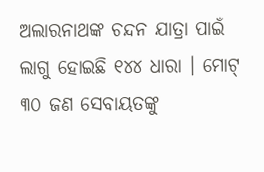ଅଲାରନାଥଙ୍କ ଚନ୍ଦନ ଯାତ୍ରା ପାଇଁ ଲାଗୁ ହୋଇଛି ୧୪୪ ଧାରା । ମୋଟ୍ ୩୦ ଜଣ ସେବାୟତଙ୍କୁ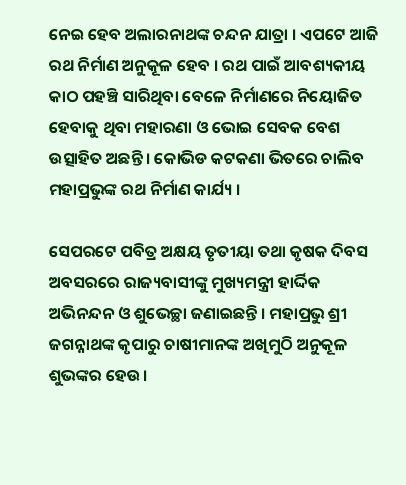ନେଇ ହେବ ଅଲାରନାଥଙ୍କ ଚନ୍ଦନ ଯାତ୍ରା । ଏପଟେ ଆଜି ରଥ ନିର୍ମାଣ ଅନୁକୂଳ ହେବ । ରଥ ପାଇଁ ଆବଶ୍ୟକୀୟ କାଠ ପହଞ୍ଚି ସାରିଥିବା ବେଳେ ନିର୍ମାଣରେ ନିୟୋଜିତ ହେବାକୁ ଥିବା ମହାରଣା ଓ ଭୋଇ ସେବକ ବେଶ ଉତ୍ସାହିତ ଅଛନ୍ତି । କୋଭିଡ କଟକଣା ଭିତରେ ଚାଲିବ ମହାପ୍ରଭୁଙ୍କ ରଥ ନିର୍ମାଣ କାର୍ଯ୍ୟ ।

ସେପରଟେ ପବିତ୍ର ଅକ୍ଷୟ ତୃତୀୟା ତଥା କୃଷକ ଦିବସ ଅବସରରେ ରାଜ୍ୟବାସୀଙ୍କୁ ମୁଖ୍ୟମନ୍ତ୍ରୀ ହାର୍ଦ୍ଦିକ ଅଭିନନ୍ଦନ ଓ ଶୁଭେଚ୍ଛା ଜଣାଇଛନ୍ତି । ମହାପ୍ରଭୁ ଶ୍ରୀ ଜଗନ୍ନାଥଙ୍କ କୃପାରୁ ଚାଷୀମାନଙ୍କ ଅଖିମୁଠି ଅନୁକୂଳ ଶୁଭଙ୍କର ହେଉ।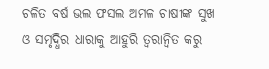ଚଳିତ ବର୍ଷ ଭଲ ଫସଲ ଅମଳ ଚାଷୀଙ୍କ ସୁଖ ଓ ସମୃଦ୍ଧିର ଧାରାକୁ ଆହୁରି ତ୍ୱରାନ୍ୱିତ କରୁ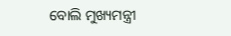ବୋଲି ମୁଖ୍ୟମନ୍ତ୍ରୀ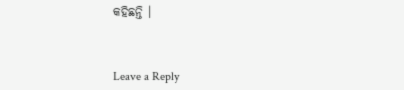କହିଛନ୍ତି ।



Leave a Reply